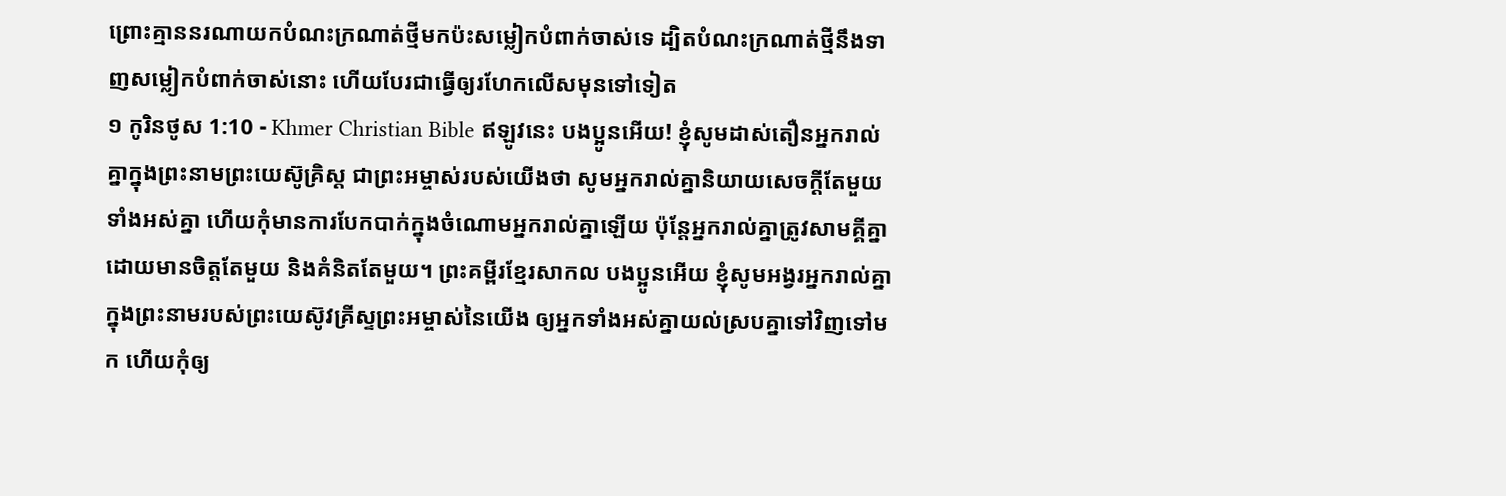ព្រោះគ្មាននរណាយកបំណះក្រណាត់ថ្មីមកប៉ះសម្លៀកបំពាក់ចាស់ទេ ដ្បិតបំណះក្រណាត់ថ្មីនឹងទាញសម្លៀកបំពាក់ចាស់នោះ ហើយបែរជាធ្វើឲ្យរហែកលើសមុនទៅទៀត
១ កូរិនថូស 1:10 - Khmer Christian Bible ឥឡូវនេះ បងប្អូនអើយ! ខ្ញុំសូមដាស់តឿនអ្នករាល់គ្នាក្នុងព្រះនាមព្រះយេស៊ូគ្រិស្ដ ជាព្រះអម្ចាស់របស់យើងថា សូមអ្នករាល់គ្នានិយាយសេចក្ដីតែមួយទាំងអស់គ្នា ហើយកុំមានការបែកបាក់ក្នុងចំណោមអ្នករាល់គ្នាឡើយ ប៉ុន្ដែអ្នករាល់គ្នាត្រូវសាមគ្គីគ្នាដោយមានចិត្ដតែមួយ និងគំនិតតែមួយ។ ព្រះគម្ពីរខ្មែរសាកល បងប្អូនអើយ ខ្ញុំសូមអង្វរអ្នករាល់គ្នាក្នុងព្រះនាមរបស់ព្រះយេស៊ូវគ្រីស្ទព្រះអម្ចាស់នៃយើង ឲ្យអ្នកទាំងអស់គ្នាយល់ស្របគ្នាទៅវិញទៅមក ហើយកុំឲ្យ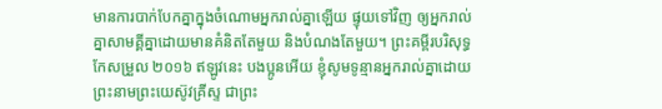មានការបាក់បែកគ្នាក្នុងចំណោមអ្នករាល់គ្នាឡើយ ផ្ទុយទៅវិញ ឲ្យអ្នករាល់គ្នាសាមគ្គីគ្នាដោយមានគំនិតតែមួយ និងបំណងតែមួយ។ ព្រះគម្ពីរបរិសុទ្ធកែសម្រួល ២០១៦ ឥឡូវនេះ បងប្អូនអើយ ខ្ញុំសូមទូន្មានអ្នករាល់គ្នាដោយព្រះនាមព្រះយេស៊ូវគ្រីស្ទ ជាព្រះ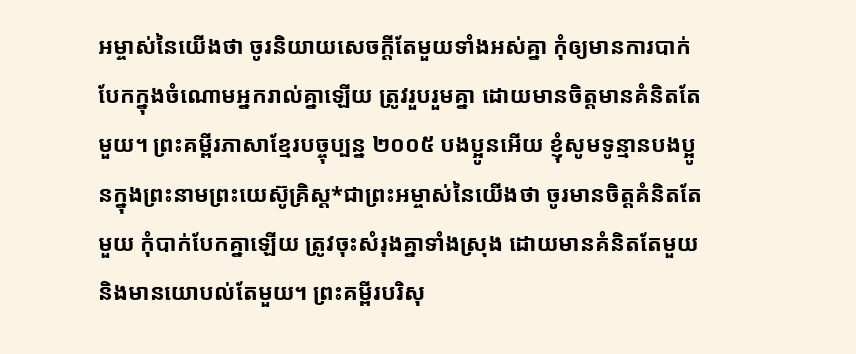អម្ចាស់នៃយើងថា ចូរនិយាយសេចក្តីតែមួយទាំងអស់គ្នា កុំឲ្យមានការបាក់បែកក្នុងចំណោមអ្នករាល់គ្នាឡើយ ត្រូវរួបរួមគ្នា ដោយមានចិត្តមានគំនិតតែមួយ។ ព្រះគម្ពីរភាសាខ្មែរបច្ចុប្បន្ន ២០០៥ បងប្អូនអើយ ខ្ញុំសូមទូន្មានបងប្អូនក្នុងព្រះនាមព្រះយេស៊ូគ្រិស្ត*ជាព្រះអម្ចាស់នៃយើងថា ចូរមានចិត្តគំនិតតែមួយ កុំបាក់បែកគ្នាឡើយ ត្រូវចុះសំរុងគ្នាទាំងស្រុង ដោយមានគំនិតតែមួយ និងមានយោបល់តែមួយ។ ព្រះគម្ពីរបរិសុ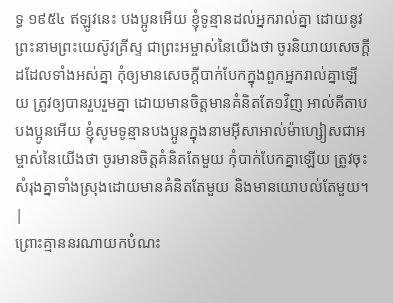ទ្ធ ១៩៥៤ ឥឡូវនេះ បងប្អូនអើយ ខ្ញុំទូន្មានដល់អ្នករាល់គ្នា ដោយនូវព្រះនាមព្រះយេស៊ូវគ្រីស្ទ ជាព្រះអម្ចាស់នៃយើងថា ចូរនិយាយសេចក្ដីដដែលទាំងអស់គ្នា កុំឲ្យមានសេចក្ដីបាក់បែកក្នុងពួកអ្នករាល់គ្នាឡើយ ត្រូវឲ្យបានរួបរួមគ្នា ដោយមានចិត្តមានគំនិតតែ១វិញ អាល់គីតាប បងប្អូនអើយ ខ្ញុំសូមទូន្មានបងប្អូនក្នុងនាមអ៊ីសាអាល់ម៉ាហ្សៀសជាអម្ចាស់នៃយើងថា ចូរមានចិត្ដគំនិតតែមួយ កុំបាក់បែកគ្នាឡើយ ត្រូវចុះសំរុងគ្នាទាំងស្រុងដោយមានគំនិតតែមួយ និងមានយោបល់តែមួយ។ |
ព្រោះគ្មាននរណាយកបំណះ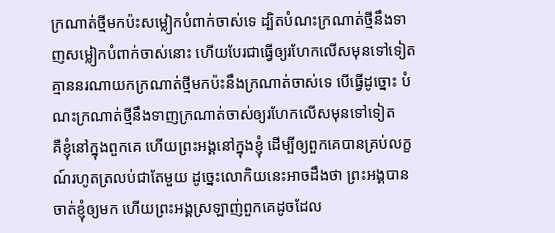ក្រណាត់ថ្មីមកប៉ះសម្លៀកបំពាក់ចាស់ទេ ដ្បិតបំណះក្រណាត់ថ្មីនឹងទាញសម្លៀកបំពាក់ចាស់នោះ ហើយបែរជាធ្វើឲ្យរហែកលើសមុនទៅទៀត
គ្មាននរណាយកក្រណាត់ថ្មីមកប៉ះនឹងក្រណាត់ចាស់ទេ បើធ្វើដូច្នោះ បំណះក្រណាត់ថ្មីនឹងទាញក្រណាត់ចាស់ឲ្យរហែកលើសមុនទៅទៀត
គឺខ្ញុំនៅក្នុងពួកគេ ហើយព្រះអង្គនៅក្នុងខ្ញុំ ដើម្បីឲ្យពួកគេបានគ្រប់លក្ខណ៍រហូតត្រលប់ជាតែមួយ ដូច្នេះលោកិយនេះអាចដឹងថា ព្រះអង្គបានចាត់ខ្ញុំឲ្យមក ហើយព្រះអង្គស្រឡាញ់ពួកគេដូចដែល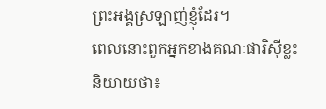ព្រះអង្គស្រឡាញ់ខ្ញុំដែរ។
ពេលនោះពួកអ្នកខាងគណៈផារិស៊ីខ្លះនិយាយថា៖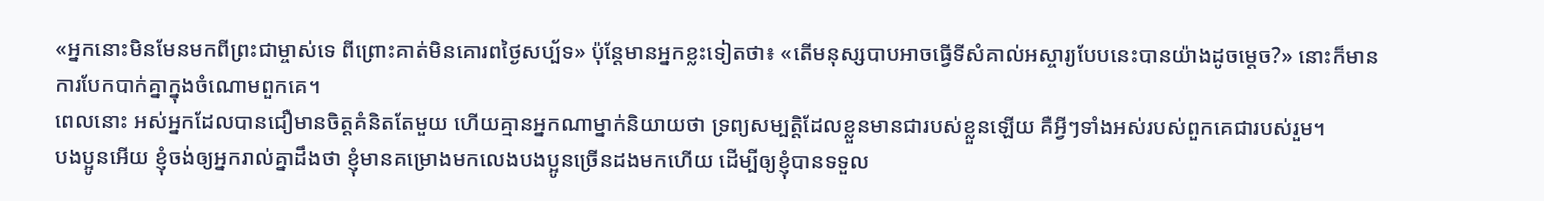«អ្នកនោះមិនមែនមកពីព្រះជាម្ចាស់ទេ ពីព្រោះគាត់មិនគោរពថ្ងៃសប្ប័ទ» ប៉ុន្ដែមានអ្នកខ្លះទៀតថា៖ «តើមនុស្សបាបអាចធ្វើទីសំគាល់អស្ចារ្យបែបនេះបានយ៉ាងដូចម្ដេច?» នោះក៏មានការបែកបាក់គ្នាក្នុងចំណោមពួកគេ។
ពេលនោះ អស់អ្នកដែលបានជឿមានចិត្ដគំនិតតែមួយ ហើយគ្មានអ្នកណាម្នាក់និយាយថា ទ្រព្យសម្បត្ដិដែលខ្លួនមានជារបស់ខ្លួនឡើយ គឺអ្វីៗទាំងអស់របស់ពួកគេជារបស់រួម។
បងប្អូនអើយ ខ្ញុំចង់ឲ្យអ្នករាល់គ្នាដឹងថា ខ្ញុំមានគម្រោងមកលេងបងប្អូនច្រើនដងមកហើយ ដើម្បីឲ្យខ្ញុំបានទទួល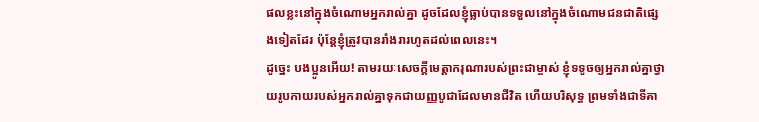ផលខ្លះនៅក្នុងចំណោមអ្នករាល់គ្នា ដូចដែលខ្ញុំធ្លាប់បានទទួលនៅក្នុងចំណោមជនជាតិផ្សេងទៀតដែរ ប៉ុន្ដែខ្ញុំត្រូវបានរាំងរារហូតដល់ពេលនេះ។
ដូច្នេះ បងប្អូនអើយ! តាមរយៈសេចក្ដីមេត្ដាករុណារបស់ព្រះជាម្ចាស់ ខ្ញុំទទូចឲ្យអ្នករាល់គ្នាថ្វាយរូបកាយរបស់អ្នករាល់គ្នាទុកជាយញ្ញបូជាដែលមានជីវិត ហើយបរិសុទ្ធ ព្រមទាំងជាទីគា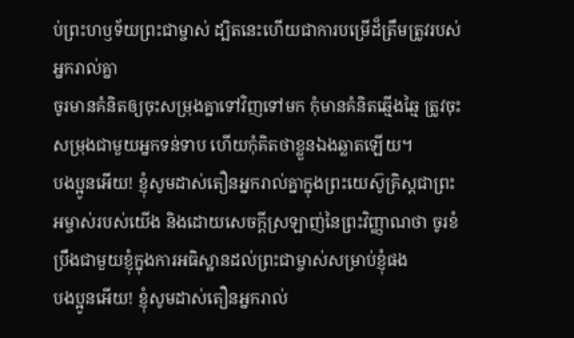ប់ព្រះហឫទ័យព្រះជាម្ចាស់ ដ្បិតនេះហើយជាការបម្រើដ៏ត្រឹមត្រូវរបស់អ្នករាល់គ្នា
ចូរមានគំនិតឲ្យចុះសម្រុងគ្នាទៅវិញទៅមក កុំមានគំនិតឆ្មើងឆ្មៃ ត្រូវចុះសម្រុងជាមួយអ្នកទន់ទាប ហើយកុំគិតថាខ្លួនឯងឆ្លាតឡើយ។
បងប្អូនអើយ! ខ្ញុំសូមដាស់តឿនអ្នករាល់គ្នាក្នុងព្រះយេស៊ូគ្រិស្ដជាព្រះអម្ចាស់របស់យើង និងដោយសេចក្ដីស្រឡាញ់នៃព្រះវិញ្ញាណថា ចូរខំប្រឹងជាមួយខ្ញុំក្នុងការអធិស្ឋានដល់ព្រះជាម្ចាស់សម្រាប់ខ្ញុំផង
បងប្អូនអើយ! ខ្ញុំសូមដាស់តឿនអ្នករាល់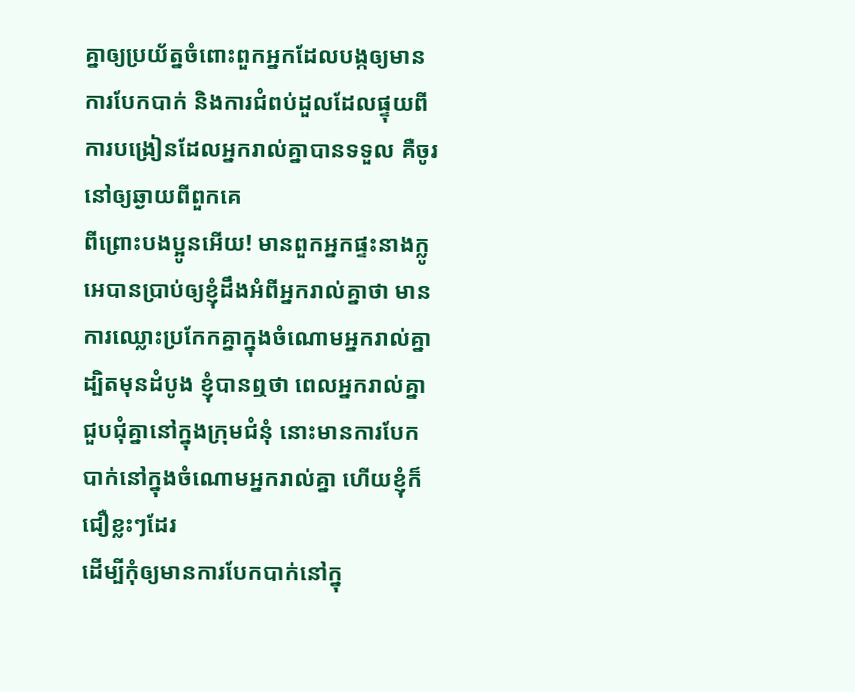គ្នាឲ្យប្រយ័ត្នចំពោះពួកអ្នកដែលបង្កឲ្យមានការបែកបាក់ និងការជំពប់ដួលដែលផ្ទុយពីការបង្រៀនដែលអ្នករាល់គ្នាបានទទួល គឺចូរនៅឲ្យឆ្ងាយពីពួកគេ
ពីព្រោះបងប្អូនអើយ! មានពួកអ្នកផ្ទះនាងក្លូអេបានប្រាប់ឲ្យខ្ញុំដឹងអំពីអ្នករាល់គ្នាថា មានការឈ្លោះប្រកែកគ្នាក្នុងចំណោមអ្នករាល់គ្នា
ដ្បិតមុនដំបូង ខ្ញុំបានឮថា ពេលអ្នករាល់គ្នាជួបជុំគ្នានៅក្នុងក្រុមជំនុំ នោះមានការបែកបាក់នៅក្នុងចំណោមអ្នករាល់គ្នា ហើយខ្ញុំក៏ជឿខ្លះៗដែរ
ដើម្បីកុំឲ្យមានការបែកបាក់នៅក្នុ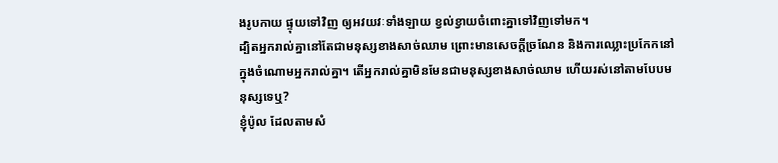ងរូបកាយ ផ្ទុយទៅវិញ ឲ្យអវយវៈទាំងឡាយ ខ្វល់ខ្វាយចំពោះគ្នាទៅវិញទៅមក។
ដ្បិតអ្នករាល់គ្នានៅតែជាមនុស្សខាងសាច់ឈាម ព្រោះមានសេចក្ដីច្រណែន និងការឈ្លោះប្រកែកនៅក្នុងចំណោមអ្នករាល់គ្នា។ តើអ្នករាល់គ្នាមិនមែនជាមនុស្សខាងសាច់ឈាម ហើយរស់នៅតាមបែបមនុស្សទេឬ?
ខ្ញុំប៉ូល ដែលតាមសំ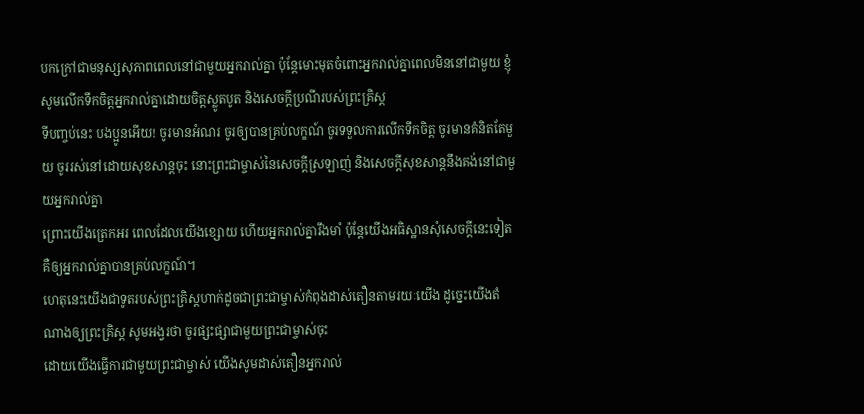បកក្រៅជាមនុស្សសុភាពពេលនៅជាមួយអ្នករាល់គ្នា ប៉ុន្ដែមោះមុតចំពោះអ្នករាល់គ្នាពេលមិននៅជាមួយ ខ្ញុំសូមលើកទឹកចិត្ដអ្នករាល់គ្នាដោយចិត្ដស្លូតបូត និងសេចក្ដីប្រណីរបស់ព្រះគ្រិស្ដ
ទីបញ្ចប់នេះ បងប្អូនអើយ! ចូរមានអំណរ ចូរឲ្យបានគ្រប់លក្ខណ៍ ចូរទទួលការលើកទឹកចិត្ដ ចូរមានគំនិតតែមួយ ចូររស់នៅដោយសុខសាន្តចុះ នោះព្រះជាម្ចាស់នៃសេចក្ដីស្រឡាញ់ និងសេចក្ដីសុខសាន្តនឹងគង់នៅជាមួយអ្នករាល់គ្នា
ព្រោះយើងត្រេកអរ ពេលដែលយើងខ្សោយ ហើយអ្នករាល់គ្នារឹងមាំ ប៉ុន្ដែយើងអធិស្ឋានសុំសេចក្ដីនេះទៀត គឺឲ្យអ្នករាល់គ្នាបានគ្រប់លក្ខណ៍។
ហេតុនេះយើងជាទូតរបស់ព្រះគ្រិស្ដហាក់ដូចជាព្រះជាម្ចាស់កំពុងដាស់តឿនតាមរយៈយើង ដូច្នេះយើងតំណាងឲ្យព្រះគ្រិស្ដ សូមអង្វរថា ចូរផ្សះផ្សាជាមួយព្រះជាម្ចាស់ចុះ
ដោយយើងធ្វើការជាមួយព្រះជាម្ចាស់ យើងសូមដាស់តឿនអ្នករាល់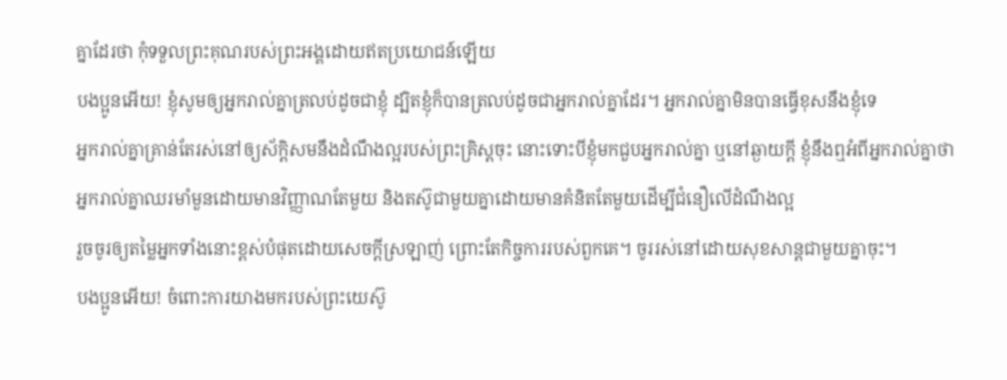គ្នាដែរថា កុំទទួលព្រះគុណរបស់ព្រះអង្គដោយឥតប្រយោជន៍ឡើយ
បងប្អូនអើយ! ខ្ញុំសូមឲ្យអ្នករាល់គ្នាត្រលប់ដូចជាខ្ញុំ ដ្បិតខ្ញុំក៏បានត្រលប់ដូចជាអ្នករាល់គ្នាដែរ។ អ្នករាល់គ្នាមិនបានធ្វើខុសនឹងខ្ញុំទេ
អ្នករាល់គ្នាគ្រាន់តែរស់នៅឲ្យស័ក្ដិសមនឹងដំណឹងល្អរបស់ព្រះគ្រិស្ដចុះ នោះទោះបីខ្ញុំមកជួបអ្នករាល់គ្នា ឬនៅឆ្ងាយក្ដី ខ្ញុំនឹងឮអំពីអ្នករាល់គ្នាថា អ្នករាល់គ្នាឈរមាំមួនដោយមានវិញ្ញាណតែមួយ និងតស៊ូជាមួយគ្នាដោយមានគំនិតតែមួយដើម្បីជំនឿលើដំណឹងល្អ
រួចចូរឲ្យតម្លៃអ្នកទាំងនោះខ្ពស់បំផុតដោយសេចក្ដីស្រឡាញ់ ព្រោះតែកិច្ចការរបស់ពួកគេ។ ចូររស់នៅដោយសុខសាន្តជាមួយគ្នាចុះ។
បងប្អូនអើយ! ចំពោះការយាងមករបស់ព្រះយេស៊ូ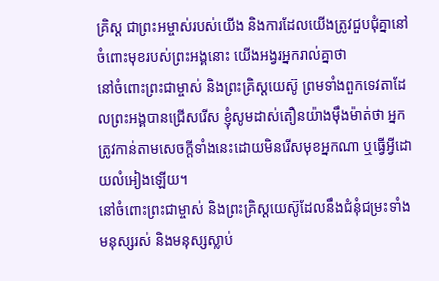គ្រិស្ដ ជាព្រះអម្ចាស់របស់យើង និងការដែលយើងត្រូវជួបជុំគ្នានៅចំពោះមុខរបស់ព្រះអង្គនោះ យើងអង្វរអ្នករាល់គ្នាថា
នៅចំពោះព្រះជាម្ចាស់ និងព្រះគ្រិស្ដយេស៊ូ ព្រមទាំងពួកទេវតាដែលព្រះអង្គបានជ្រើសរើស ខ្ញុំសូមដាស់តឿនយ៉ាងម៉ឹងម៉ាត់ថា អ្នកត្រូវកាន់តាមសេចក្ដីទាំងនេះដោយមិនរើសមុខអ្នកណា ឬធ្វើអ្វីដោយលំអៀងឡើយ។
នៅចំពោះព្រះជាម្ចាស់ និងព្រះគ្រិស្ដយេស៊ូដែលនឹងជំនុំជម្រះទាំងមនុស្សរស់ និងមនុស្សស្លាប់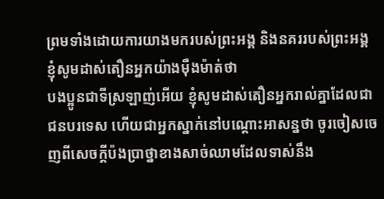ព្រមទាំងដោយការយាងមករបស់ព្រះអង្គ និងនគររបស់ព្រះអង្គ ខ្ញុំសូមដាស់តឿនអ្នកយ៉ាងម៉ឺងម៉ាត់ថា
បងប្អូនជាទីស្រឡាញ់អើយ ខ្ញុំសូមដាស់តឿនអ្នករាល់គ្នាដែលជាជនបរទេស ហើយជាអ្នកស្នាក់នៅបណ្ដោះអាសន្នថា ចូរចៀសចេញពីសេចក្ដីប៉ងប្រាថ្នាខាងសាច់ឈាមដែលទាស់នឹង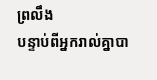ព្រលឹង
បន្ទាប់ពីអ្នករាល់គ្នាបា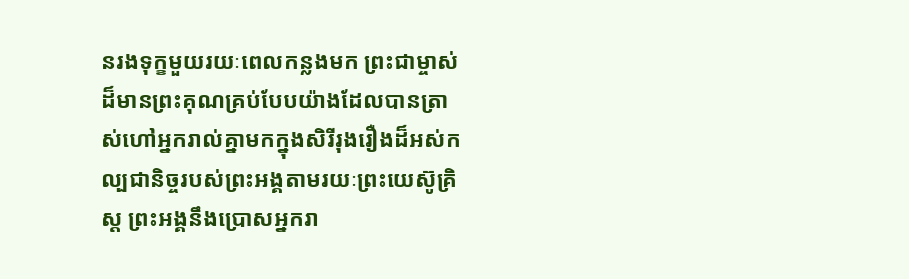នរងទុក្ខមួយរយៈពេលកន្លងមក ព្រះជាម្ចាស់ដ៏មានព្រះគុណគ្រប់បែបយ៉ាងដែលបានត្រាស់ហៅអ្នករាល់គ្នាមកក្នុងសិរីរុងរឿងដ៏អស់កល្បជានិច្ចរបស់ព្រះអង្គតាមរយៈព្រះយេស៊ូគ្រិស្ដ ព្រះអង្គនឹងប្រោសអ្នករា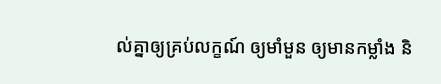ល់គ្នាឲ្យគ្រប់លក្ខណ៍ ឲ្យមាំមួន ឲ្យមានកម្លាំង និ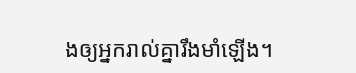ងឲ្យអ្នករាល់គ្នារឹងមាំឡើង។